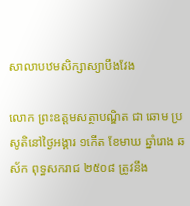សាលាបឋមសិក្សាស្យាបឹងវែង

លោក ព្រះឧត្តមសត្ថាបណ្ឌិត ជា ឆោម ប្រសូតិនៅថ្ងៃអង្គារ ១កើត ខែមាឃ ឆ្នាំរោង ឆស័ក ពុទ្ធសករាជ ២៥០៨ ត្រូវនឹង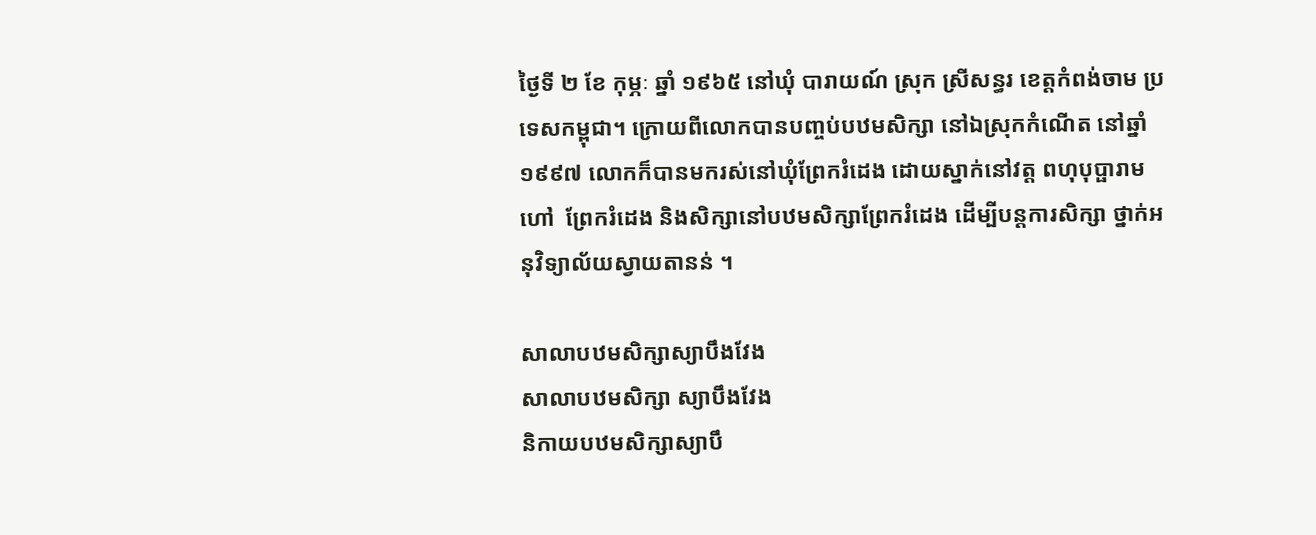ថ្ងៃទី ២ ខែ កុម្ភៈ ឆ្នាំ ១៩៦៥ នៅឃុំ បារាយណ៍ ស្រុក ស្រីសន្ធរ ខេត្តកំពង់ចាម ប្រទេសកម្ពុជា។ ក្រោយពីលោកបានបញ្ចប់បឋមសិក្សា នៅឯស្រុកកំណើត នៅឆ្នាំ១៩៩៧ លោកក៏បានមករស់នៅឃុំព្រែករំដេង ដោយស្នាក់នៅវត្ត ពហុបុប្ផារាម  ហៅ  ព្រែករំដេង និងសិក្សានៅបឋមសិក្សាព្រែករំដេង ដើម្បីបន្តការសិក្សា ថ្នាក់អនុវិទ្យាល័យស្វាយតានន់ ។

សាលាបឋមសិក្សាស្យាបឹងវែង
សាលាបឋមសិក្សា ស្យាបឹងវែង
និកាយបឋមសិក្សាស្យាបឹ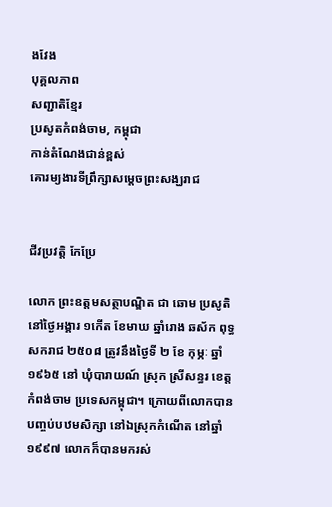ងវែង
បុគ្គលភាព
សញ្ជាតិខ្មែរ
ប្រសូតកំពង់ចាម, កម្ពុជា
កាន់តំណែងជាន់ខ្ពស់
គោរម្យងារទីព្រឹក្សាសម្តេចព្រះសង្ឃរាជ


ជីវប្រវត្តិ កែប្រែ

លោក ព្រះឧត្តមសត្ថាបណ្ឌិត ជា ឆោម ប្រសូតិនៅថ្ងៃអង្គារ ១កើត ខែមាឃ ឆ្នាំរោង ឆស័ក ពុទ្ធសករាជ ២៥០៨ ត្រូវនឹងថ្ងៃទី ២ ខែ កុម្ភៈ ឆ្នាំ ១៩៦៥ នៅ ឃុំបារាយណ៍ ស្រុក ស្រីសន្ធរ ខេត្តកំពង់ចាម ប្រទេសកម្ពុជា។ ក្រោយពីលោកបានបញ្ចប់បឋមសិក្សា នៅឯស្រុកកំណើត នៅឆ្នាំ១៩៩៧ លោកក៏បានមករស់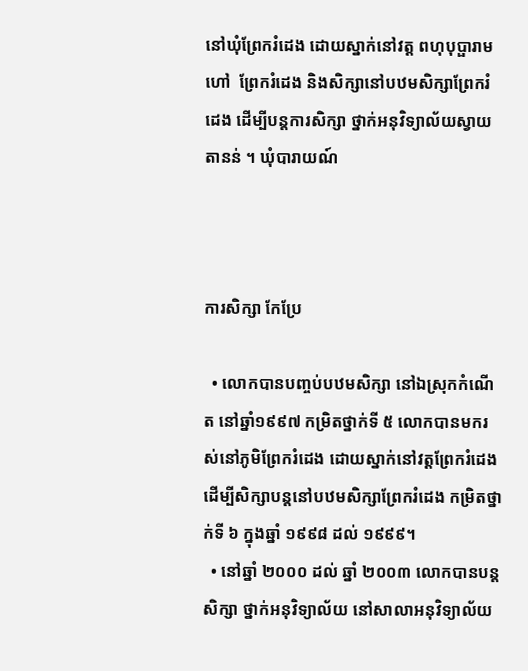នៅឃុំព្រែករំដេង ដោយស្នាក់នៅវត្ត ពហុបុប្ផារាម  ហៅ  ព្រែករំដេង និងសិក្សានៅបឋមសិក្សាព្រែករំដេង ដើម្បីបន្តការសិក្សា ថ្នាក់អនុវិទ្យាល័យស្វាយតានន់ ។ ឃុំបារាយណ៍



ការសិក្សា កែប្រែ

  • លោកបានបញ្ចប់បឋមសិក្សា នៅឯស្រុកកំណើត នៅឆ្នាំ១៩៩៧ កម្រិតថ្នាក់ទី ៥ លោកបានមករស់នៅភូមិព្រែករំដេង ដោយស្នាក់នៅវត្តព្រែករំដេង ដើម្បីសិក្សាបន្តនៅបឋមសិក្សាព្រែករំដេង កម្រិតថ្នាក់ទី ៦ ក្នុងឆ្នាំ ១៩៩៨ ដល់ ១៩៩៩។
  • នៅឆ្នាំ ២០០០ ដល់ ឆ្នាំ ២០០៣ លោកបានបន្តសិក្សា ថ្នាក់អនុវិទ្យាល័យ នៅសាលាអនុវិទ្យាល័យ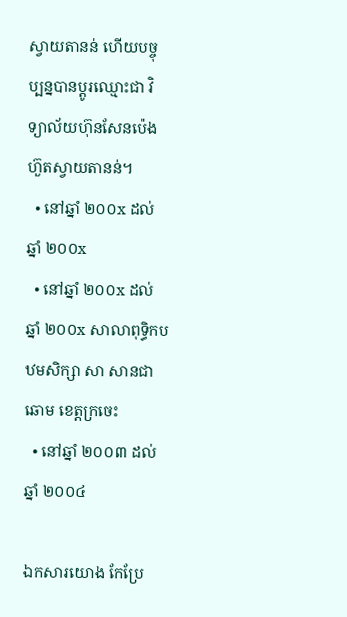ស្វាយតានន់ ហើយបច្ចុប្បន្នបានប្តូរឈ្មោះជា វិទ្យាល័យហ៊ុនសែនប៉េងហ៊ួតស្វាយតានន់។
  • នៅឆ្នាំ ២០០x ដល់ ឆ្នាំ ២០០x
  • នៅឆ្នាំ ២០០x ដល់ ឆ្នាំ ២០០x សាលាពុទ្ធិកបឋមសិក្សា សា សានជា ឆោម ខេត្តក្រចេះ
  • នៅឆ្នាំ ២០០៣ ដល់ ឆ្នាំ ២០០៤

ឯកសារយោង កែប្រែ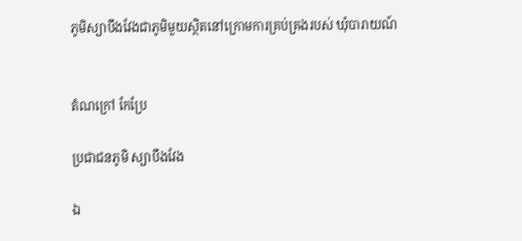ភូមិស្យាបឹងវែងជាភូមិមួយស្ថិតនៅក្រោមការគ្រប់គ្រងរបស់ ឃុំបារាយណ៍


តំណក្រៅ កែប្រែ

ប្រជាជនភូមិ ស្យាបឹងវែង

ឯ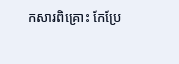កសារពិគ្រោះ កែប្រែ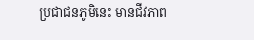ប្រជាជនភូមិនេះ មានជីវភាព